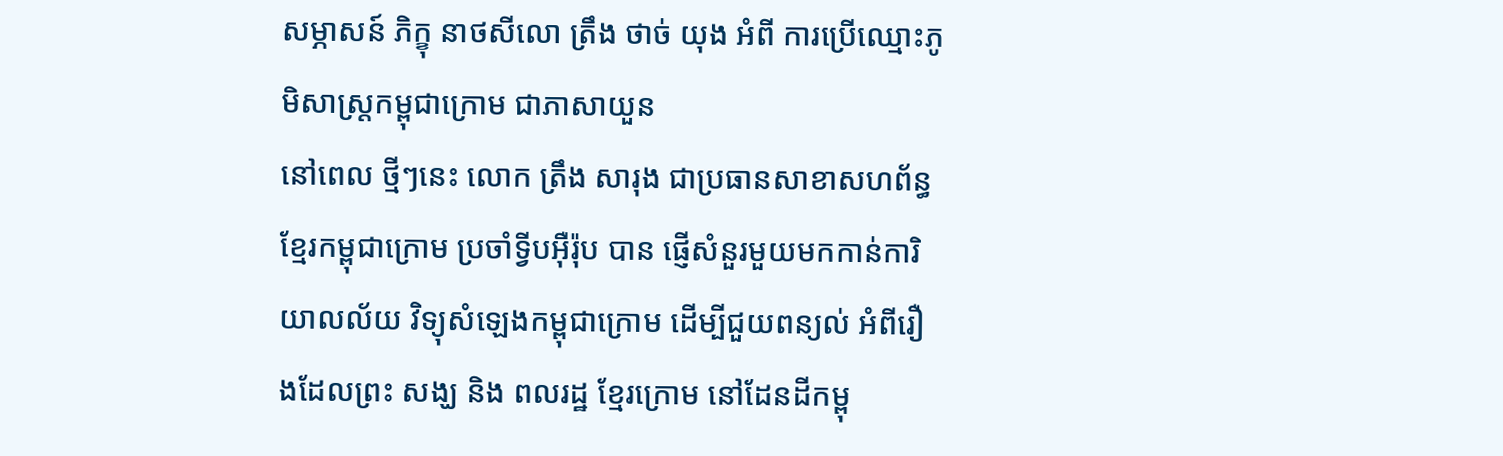សម្ភាសន៍ ភិក្ខុ នាថសីលោ ត្រឹង ថាច់ យុង អំពី ការប្រើឈ្មោះភូមិសាស្ត្រកម្ពុជាក្រោម ជាភាសាយួន
នៅពេល ថ្មីៗនេះ លោក ត្រឹង សារុង ជាប្រធានសាខាសហព័ន្ធខ្មែរកម្ពុជាក្រោម ប្រចាំទ្វីបអ៊ឺរ៉ុប បាន ផ្ញើសំនួរមួយមកកាន់ការិយាលល័យ វិទ្យុសំឡេងកម្ពុជាក្រោម ដើម្បីជួយពន្យល់ អំពីរឿងដែលព្រះ សង្ឃ និង ពលរដ្ឋ ខ្មែរក្រោម នៅដែនដីកម្ពុ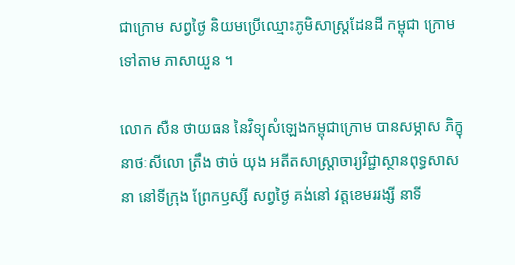ជាក្រោម សព្វថ្ងៃ និយមប្រើឈ្មោះភូមិសាស្ត្រដែនដី កម្ពុជា ក្រោម ទៅតាម ភាសាយួន ។

លោក សឺន ថាយធន នៃវិទ្យុសំឡេងកម្ពុជាក្រោម បានសម្ភាស ភិក្ខុ នាថៈសីលោ ត្រឹង ថាច់ យុង អតីតសាស្ត្រាចារ្យវិជ្ជាស្ថានពុទ្ធសាសនា នៅទីក្រុង ព្រែកឫស្សី សព្វថ្ងៃ គង់នៅ វត្តខេមររង្សី នាទី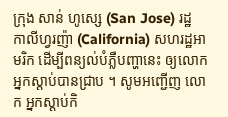ក្រុង សាន់ ហូស្សេ (San Jose) រដ្ឋ កាលីហ្វរញ៉ា (California) សហរដ្ឋអាមរិក ដើម្បីពន្យល់បំភ្លឺបញ្ហានេះ ឲ្យលោកអ្នកស្ដាប់បានជ្រាប ។ សូមអញ្ជើញ លោក អ្នកស្ដាប់កិ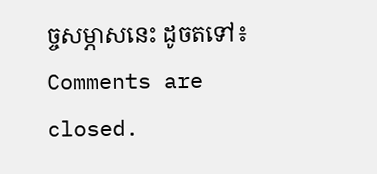ច្ចសម្ភាសនេះ ដូចតទៅ៖
Comments are closed.